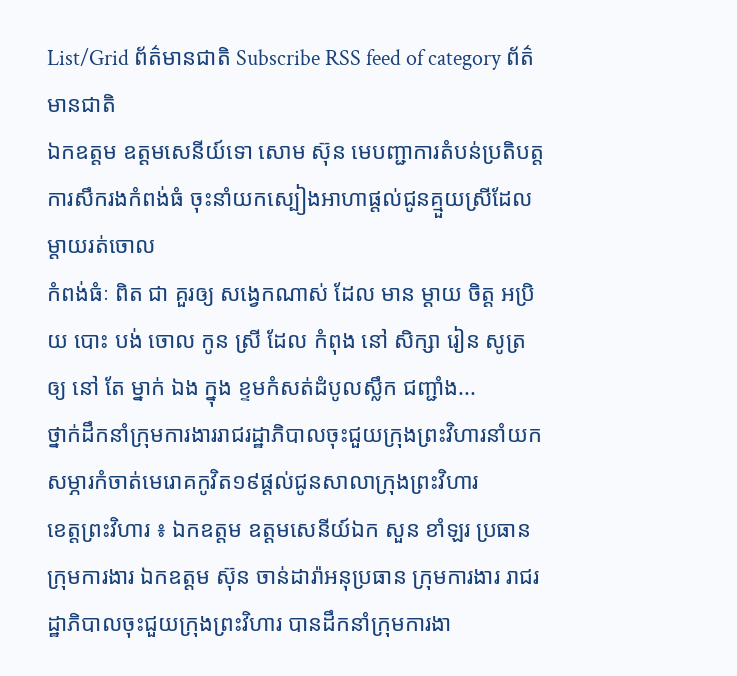List/Grid ព័ត៌មានជាតិ Subscribe RSS feed of category ព័ត៌មានជាតិ
ឯកឧត្ដម ឧត្ដមសេនីយ៍ទោ សោម ស៊ុន មេបញ្ជាការតំបន់ប្រតិបត្តការសឹករងកំពង់ធំ ចុះនាំយកស្បៀងអាហាផ្ដល់ជូនគ្មួយស្រីដែលម្ដាយរត់ចោល
កំពង់ធំៈ ពិត ជា គួរឲ្យ សង្វេកណាស់ ដែល មាន ម្ដាយ ចិត្ត អប្រិយ បោះ បង់ ចោល កូន ស្រី ដែល កំពុង នៅ សិក្សា រៀន សូត្រ ឲ្យ នៅ តែ ម្នាក់ ឯង ក្នុង ខ្ទមកំសត់ដំបូលស្លឹក ជញ្ជាំង...
ថ្នាក់ដឹកនាំក្រុមការងាររាជរដ្ឋាភិបាលចុះជួយក្រុងព្រះវិហារនាំយកសម្ភារកំចាត់មេរោគកូវិត១៩ផ្ដល់ជូនសាលាក្រុងព្រះវិហារ
ខេត្តព្រះវិហារ ៖ ឯកឧត្ដម ឧត្ដមសេនីយ៍ឯក សួន ខាំឡរ ប្រធានក្រុមការងារ ឯកឧត្ដម ស៊ុន ចាន់ដារ៉ាអនុប្រធាន ក្រុមការងារ រាជរដ្ឋាភិបាលចុះជួយក្រុងព្រះវិហារ បានដឹកនាំក្រុមការងា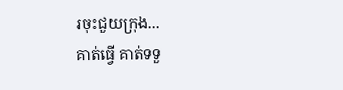រចុះជួយក្រុង...
គាត់ធ្វើ គាត់ទទួ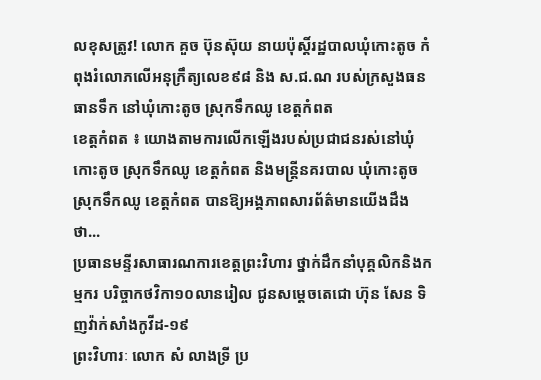លខុសត្រូវ! លោក គួច ប៊ុនស៊ុយ នាយប៉ុស្តិ៍រដ្ឋបាលឃុំកោះតូច កំពុងរំលោភលើអនុក្រឹត្យលេខ៩៨ និង ស.ជ.ណ របស់ក្រសួងធនធានទឹក នៅឃុំកោះតូច ស្រុកទឹកឈូ ខេត្តកំពត
ខេត្តកំពត ៖ យោងតាមការលើកឡើងរបស់ប្រជាជនរស់នៅឃុំកោះតូច ស្រុកទឹកឈូ ខេត្តកំពត និងមន្ត្រីនគរបាល ឃុំកោះតូច ស្រុកទឹកឈូ ខេត្តកំពត បានឱ្យអង្គភាពសារព័ត៌មានយើងដឹងថា...
ប្រធានមន្ទីរសាធារណការខេត្តព្រះវិហារ ថ្នាក់ដឹកនាំបុគ្គលិកនិងកម្មករ បរិច្ចាកថវិកា១០លានរៀល ជូនសម្តេចតេជោ ហ៊ុន សែន ទិញវ៉ាក់សាំងកូវីដ-១៩
ព្រះវិហារៈ លោក សំ លាងទ្រី ប្រ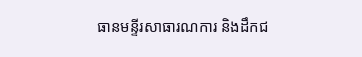ធានមន្ទីរសាធារណការ និងដឹកជ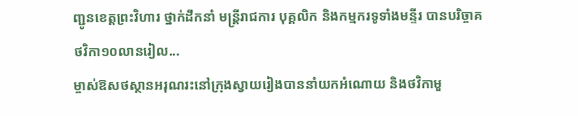ញ្ជូនខេត្តព្រះវិហារ ថ្នាក់ដឹកនាំ មន្ត្រីរាជការ បុគ្គលិក និងកម្មករទូទាំងមន្ទីរ បានបរិច្ចាគថវិកា១០លានរៀល...
ម្ចាស់ឱសថស្ថានអរុណរះនៅក្រុងស្វាយរៀងបាននាំយកអំណោយ និងថវិកាមួ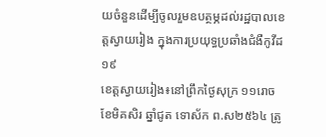យចំនួនដើម្បីចូលរួមឧបត្ថម្ភដល់រដ្ឋបាលខេត្តស្វាយរៀង ក្នុងការប្រយុទ្ធប្រឆាំងជំងឺកូវីដ១៩
ខេត្តស្វាយរៀង៖នៅព្រឹកថ្ងៃសុក្រ ១១រោច ខែមិគសិរ ឆ្នាំជូត ទោស័ក ព.ស២៥៦៤ ត្រូ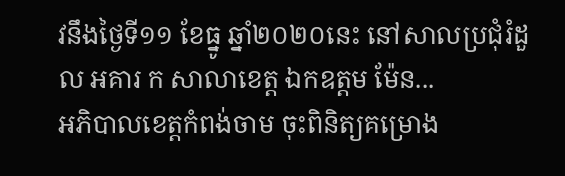វនឹងថ្ងៃទី១១ ខែធ្នូ ឆ្នាំ២០២០នេះ នៅសាលប្រជុំរំដួល អគារ ក សាលាខេត្ត ឯកឧត្ដម ម៉ែន...
អភិបាលខេត្តកំពង់ចាម ចុះពិនិត្យគម្រោង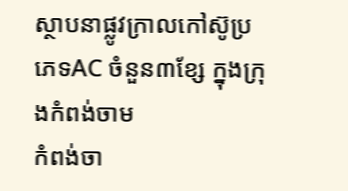ស្ថាបនាផ្លូវក្រាលកៅស៊ូប្រភេទAC ចំនួន៣ខ្សែ ក្នុងក្រុងកំពង់ចាម
កំពង់ចា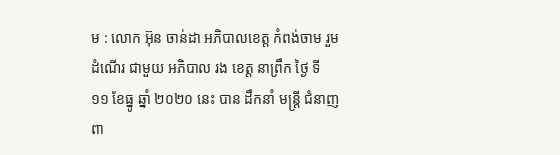ម : លោក អ៊ុន ចាន់ដា អភិបាលខេត្ត កំពង់ចាម រួមដំណេីរ ជាមួយ អភិបាល រង ខេត្ត នាព្រឹក ថ្ងៃ ទី ១១ ខែធ្នូ ឆ្នាំ ២០២០ នេះ បាន ដឹកនាំ មន្ត្រី ជំនាញ ពា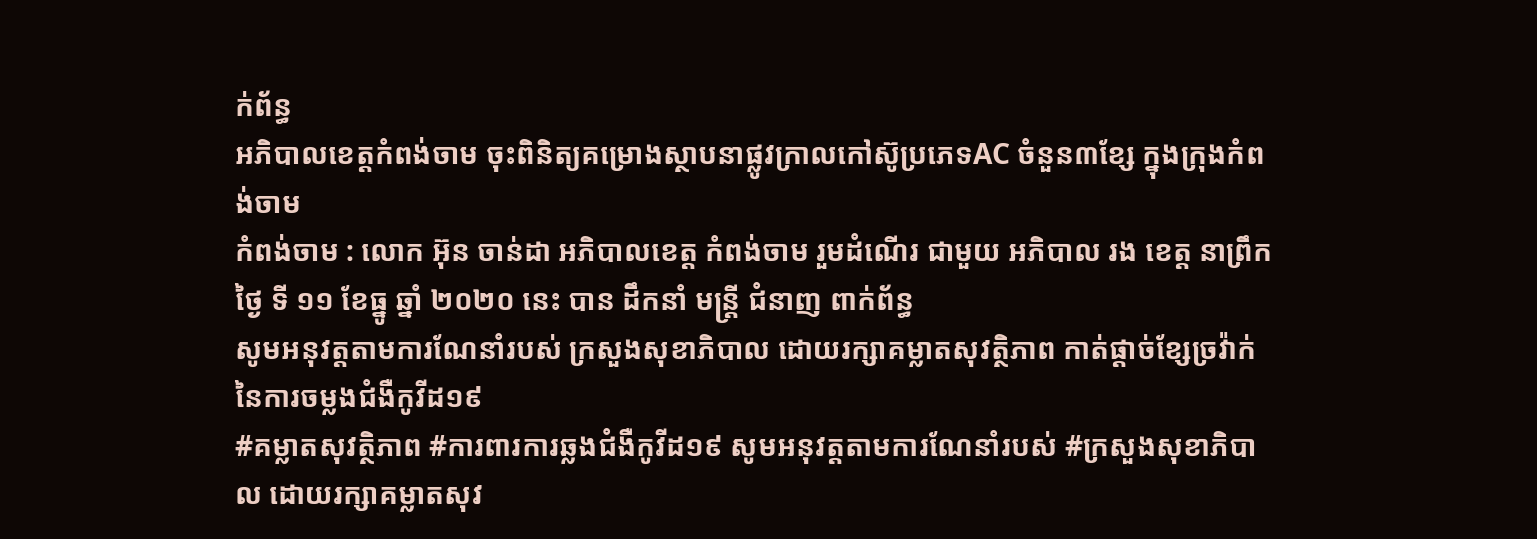ក់ព័ន្ធ
អភិបាលខេត្តកំពង់ចាម ចុះពិនិត្យគម្រោងស្ថាបនាផ្លូវក្រាលកៅស៊ូប្រភេទAC ចំនួន៣ខ្សែ ក្នុងក្រុងកំពង់ចាម
កំពង់ចាម : លោក អ៊ុន ចាន់ដា អភិបាលខេត្ត កំពង់ចាម រួមដំណេីរ ជាមួយ អភិបាល រង ខេត្ត នាព្រឹក ថ្ងៃ ទី ១១ ខែធ្នូ ឆ្នាំ ២០២០ នេះ បាន ដឹកនាំ មន្ត្រី ជំនាញ ពាក់ព័ន្ធ
សូមអនុវត្តតាមការណែនាំរបស់ ក្រសួងសុខាភិបាល ដោយរក្សាគម្លាតសុវត្ថិភាព កាត់ផ្តាច់ខ្សែច្រវ៉ាក់ នៃការចម្លងជំងឺកូវីដ១៩
#គម្លាតសុវត្ថិភាព #ការពារការឆ្លងជំងឺកូវីដ១៩ សូមអនុវត្តតាមការណែនាំរបស់ #ក្រសួងសុខាភិបាល ដោយរក្សាគម្លាតសុវ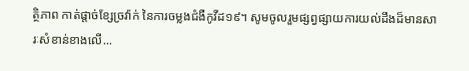ត្ថិភាព កាត់ផ្តាច់ខ្សែច្រវ៉ាក់ នៃការចម្លងជំងឺកូវីដ១៩។ សូមចូលរួមផ្សព្វផ្សាយការយល់ដឹងដ៏មានសារៈសំខាន់ខាងលើ...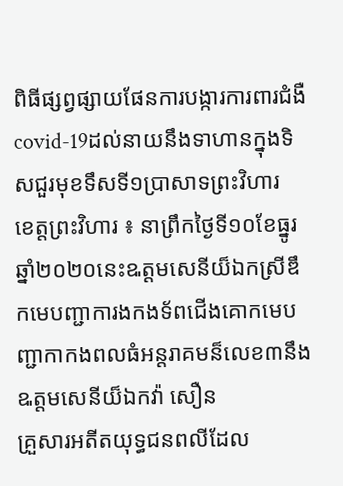ពិធីផ្សព្វផ្សាយផែនការបង្ការការពារជំងឺ covid-19ដល់នាយនឹងទាហានក្នុងទិសជួរមុខទឹសទី១ប្រាសាទព្រះវិហារ
ខេត្តព្រះវិហារ ៖ នាព្រឹកថ្ងៃទី១០ខែធ្នូរឆ្នាំ២០២០នេះឩត្តមសេនីយ៏ឯកស្រីឌឹកមេបញ្ជាការងកងទ័ពជើងគោកមេបញ្ជាកាកងពលធំអន្តរាគមន៏លេខ៣នឹងឩត្តមសេនីយ៏ឯកវ៉ា សឿន
គ្រួសារអតីតយុទ្ធជនពលីដែល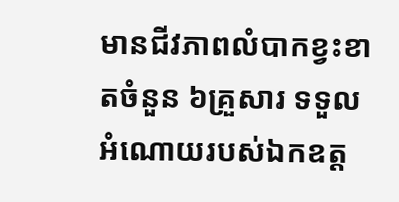មានជីវភាពលំបាកខ្វះខាតចំនួន ៦គ្រួសារ ទទួលអំណោយរបស់ឯកឧត្ត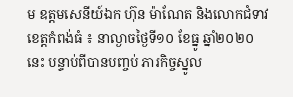ម ឧត្ដមសេនីយ៍ឯក ហ៊ុន ម៉ាណែត និងលោកជំទាវ
ខេត្តកំពង់ធំ ៖ នាល្ងាចថ្ងៃទី១០ ខែធ្នូ ឆ្នាំ២០២០នេះ បន្ទាប់ពីបានបញ្ចប់ ភារកិច្ចស្នូល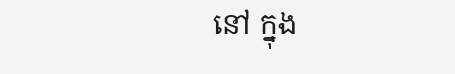នៅ ក្នុង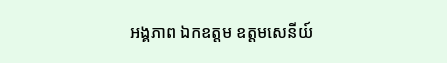អង្គភាព ឯកឧត្តម ឧត្តមសេនីយ៍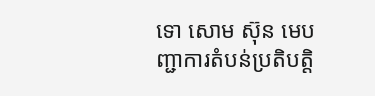ទោ សោម ស៊ុន មេបញ្ជាការតំបន់ប្រតិបត្តិ